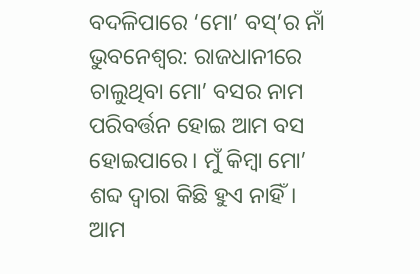ବଦଳିପାରେ ‘ମୋ’ ବସ୍’ର ନାଁ
ଭୁବନେଶ୍ୱର: ରାଜଧାନୀରେ ଚାଲୁଥିବା ମୋ’ ବସର ନାମ ପରିବର୍ତ୍ତନ ହୋଇ ଆମ ବସ ହୋଇପାରେ। ମୁଁ କିମ୍ୱା ମୋ’ ଶବ୍ଦ ଦ୍ୱାରା କିଛି ହୁଏ ନାହିଁ। ଆମ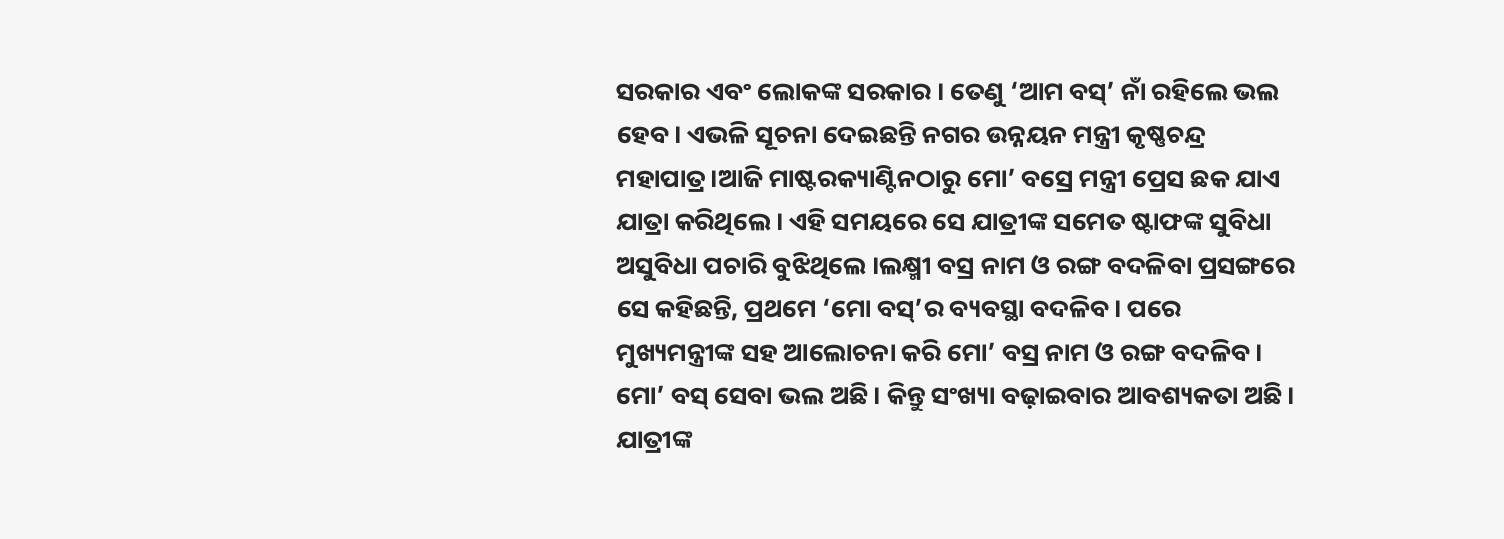ସରକାର ଏବଂ ଲୋକଙ୍କ ସରକାର । ତେଣୁ ‘ଆମ ବସ୍’ ନାଁ ରହିଲେ ଭଲ ହେବ। ଏଭଳି ସୂଚନା ଦେଇଛନ୍ତି ନଗର ଉନ୍ନୟନ ମନ୍ତ୍ରୀ କୃଷ୍ଣଚନ୍ଦ୍ର ମହାପାତ୍ର।ଆଜି ମାଷ୍ଟରକ୍ୟାଣ୍ଟିନଠାରୁ ମୋ’ ବସ୍ରେ ମନ୍ତ୍ରୀ ପ୍ରେସ ଛକ ଯାଏ ଯାତ୍ରା କରିଥିଲେ। ଏହି ସମୟରେ ସେ ଯାତ୍ରୀଙ୍କ ସମେତ ଷ୍ଟାଫଙ୍କ ସୁବିଧା ଅସୁବିଧା ପଚାରି ବୁଝିଥିଲେ ।ଲକ୍ଷ୍ମୀ ବସ୍ର ନାମ ଓ ରଙ୍ଗ ବଦଳିବା ପ୍ରସଙ୍ଗରେ ସେ କହିଛନ୍ତି, ପ୍ରଥମେ ‘ମୋ ବସ୍’ର ବ୍ୟବସ୍ଥା ବଦଳିବ। ପରେ ମୁଖ୍ୟମନ୍ତ୍ରୀଙ୍କ ସହ ଆଲୋଚନା କରି ମୋ’ ବସ୍ର ନାମ ଓ ରଙ୍ଗ ବଦଳିବ। ମୋ’ ବସ୍ ସେବା ଭଲ ଅଛି। କିନ୍ତୁ ସଂଖ୍ୟା ବଢ଼ାଇବାର ଆବଶ୍ୟକତା ଅଛି। ଯାତ୍ରୀଙ୍କ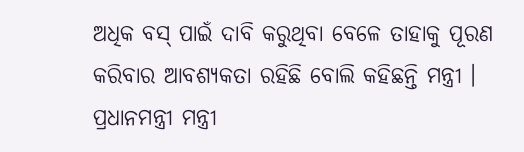ଅଧିକ ବସ୍ ପାଇଁ ଦାବି କରୁଥିବା ବେଳେ ତାହାକୁ ପୂରଣ କରିବାର ଆବଶ୍ୟକତା ରହିଛି ବୋଲି କହିଛନ୍ତି ମନ୍ତ୍ରୀ । ପ୍ରଧାନମନ୍ତ୍ରୀ ମନ୍ତ୍ରୀ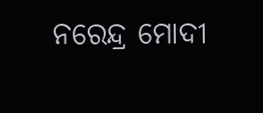ନରେନ୍ଦ୍ର ମୋଦୀ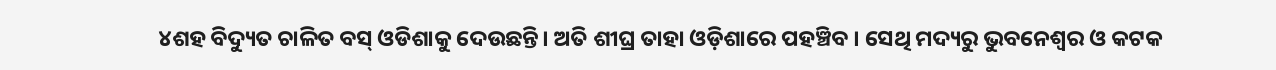୪ଶହ ବିଦ୍ୟୁତ ଚାଳିତ ବସ୍ ଓଡିଶାକୁ ଦେଉଛନ୍ତି। ଅତି ଶୀଘ୍ର ତାହା ଓଡ଼ିଶାରେ ପହଞ୍ଚିବ । ସେଥି ମଦ୍ୟରୁ ଭୁବନେଶ୍ୱର ଓ କଟକ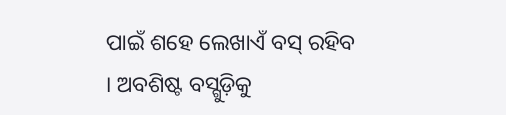ପାଇଁ ଶହେ ଲେଖାଏଁ ବସ୍ ରହିବ । ଅବଶିଷ୍ଟ ବସ୍ଗୁଡ଼ିକୁ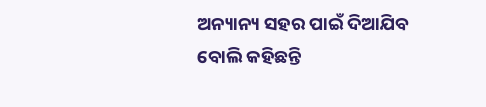ଅନ୍ୟାନ୍ୟ ସହର ପାଇଁ ଦିଆଯିବ ବୋଲି କହିଛନ୍ତି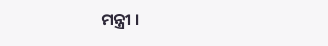ମନ୍ତ୍ରୀ ।